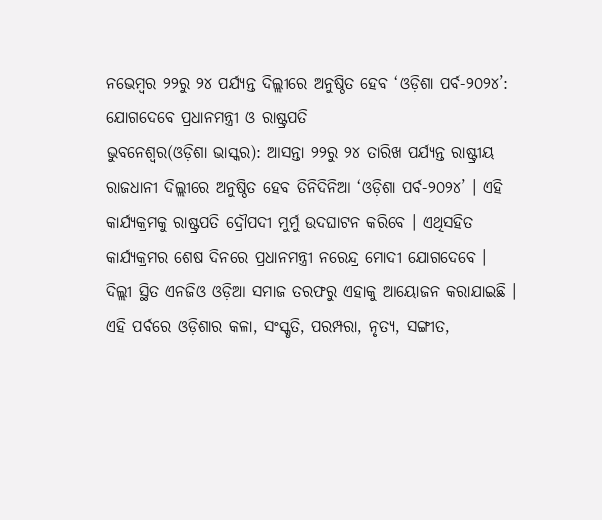ନଭେମ୍ବର ୨୨ରୁ ୨୪ ପର୍ଯ୍ୟନ୍ତ ଦିଲ୍ଲୀରେ ଅନୁଷ୍ଠିତ ହେବ ‘ଓଡ଼ିଶା ପର୍ବ-୨୦୨୪’: ଯୋଗଦେବେ ପ୍ରଧାନମନ୍ତ୍ରୀ ଓ ରାଷ୍ଟ୍ରପତି
ଭୁବନେଶ୍ୱର(ଓଡ଼ିଶା ଭାସ୍କର): ଆସନ୍ତା ୨୨ରୁ ୨୪ ତାରିଖ ପର୍ଯ୍ୟନ୍ତ ରାଷ୍ଟ୍ରୀୟ ରାଜଧାନୀ ଦିଲ୍ଲୀରେ ଅନୁଷ୍ଠିତ ହେବ ତିନିଦିନିଆ ‘ଓଡ଼ିଶା ପର୍ବ-୨୦୨୪’ । ଏହି କାର୍ଯ୍ୟକ୍ରମକୁ ରାଷ୍ଟ୍ରପତି ଦ୍ରୌପଦୀ ମୁର୍ମୁ ଉଦଘାଟନ କରିବେ । ଏଥିସହିତ କାର୍ଯ୍ୟକ୍ରମର ଶେଷ ଦିନରେ ପ୍ରଧାନମନ୍ତ୍ରୀ ନରେନ୍ଦ୍ର ମୋଦୀ ଯୋଗଦେବେ । ଦିଲ୍ଲୀ ସ୍ଥିତ ଏନଜିଓ ଓଡ଼ିଆ ସମାଜ ତରଫରୁ ଏହାକୁ ଆୟୋଜନ କରାଯାଇଛି । ଏହି ପର୍ବରେ ଓଡ଼ିଶାର କଳା, ସଂସ୍କୃତି, ପରମ୍ପରା, ନୃତ୍ୟ, ସଙ୍ଗୀତ,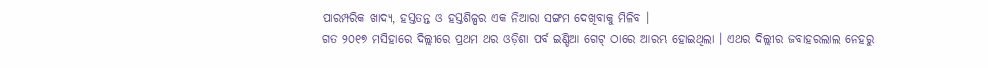ପାରମ୍ପରିକ ଖାଦ୍ୟ, ହସ୍ତତନ୍ତ ଓ ହସ୍ତଶିଳ୍ପର ଏକ ନିଆରା ସଙ୍ଗମ ଦେଖିବାକୁ ମିଳିବ ।
ଗତ ୨୦୧୭ ମସିହାରେ ଦିଲ୍ଲୀରେ ପ୍ରଥମ ଥର ଓଡ଼ିଶା ପର୍ବ ଇଣ୍ଡିଆ ଗେଟ୍ ଠାରେ ଆରମ୍ଭ ହୋଇଥିଲା । ଏଥର ଦିଲ୍ଲୀର ଜବାହରଲାଲ ନେହରୁ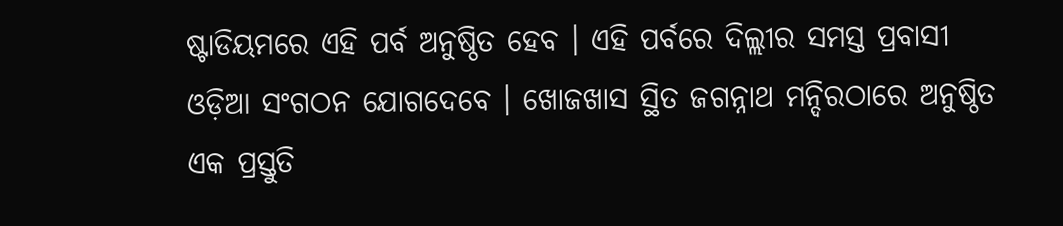ଷ୍ଟାଡିୟମରେ ଏହି ପର୍ବ ଅନୁଷ୍ଠିତ ହେବ । ଏହି ପର୍ବରେ ଦିଲ୍ଲୀର ସମସ୍ତ ପ୍ରବାସୀ ଓଡ଼ିଆ ସଂଗଠନ ଯୋଗଦେବେ । ଖୋଜଖାସ ସ୍ଥିତ ଜଗନ୍ନାଥ ମନ୍ଦିରଠାରେ ଅନୁଷ୍ଠିତ ଏକ ପ୍ରସ୍ତୁତି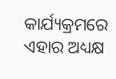କାର୍ଯ୍ୟକ୍ରମରେ ଏହାର ଅଧ୍ୟକ୍ଷ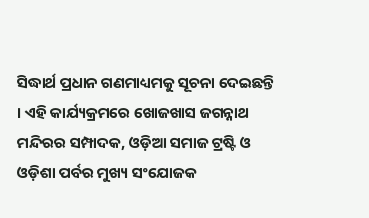ସିଦ୍ଧାର୍ଥ ପ୍ରଧାନ ଗଣମାଧ୍ୟମକୁ ସୂଚନା ଦେଇଛନ୍ତି । ଏହି କାର୍ଯ୍ୟକ୍ରମରେ ଖୋଜଖାସ ଜଗନ୍ନାଥ ମନ୍ଦିରର ସମ୍ପାଦକ, ଓଡ଼ିଆ ସମାଜ ଟ୍ରଷ୍ଟି ଓ ଓଡ଼ିଶା ପର୍ବର ମୁଖ୍ୟ ସଂଯୋଜକ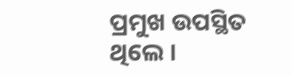ପ୍ରମୁଖ ଉପସ୍ଥିତ ଥିଲେ ।